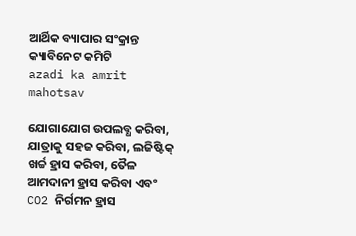ଆର୍ଥିକ ବ୍ୟାପାର ସଂକ୍ରାନ୍ତ କ୍ୟାବିନେଟ କମିଟି
azadi ka amrit mahotsav

ଯୋଗାଯୋଗ ଉପଲବ୍ଧ କରିବା, ଯାତ୍ରାକୁ ସହଜ କରିବା, ଲଜିଷ୍ଟିକ୍ ଖର୍ଚ୍ଚ ହ୍ରାସ କରିବା, ତୈଳ ଆମଦାନୀ ହ୍ରାସ କରିବା ଏବଂ CO2 ନିର୍ଗମନ ହ୍ରାସ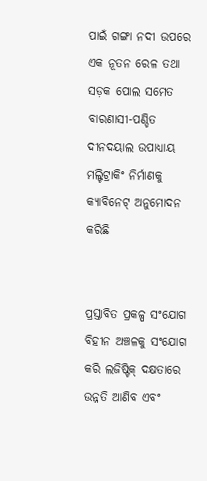ପାଇଁ ଗଙ୍ଗା ନଦୀ ଉପରେ ଏକ ନୂତନ ରେଳ ତଥା ସଡ଼କ ପୋଲ ସମେତ ବାରଣାସୀ-ପଣ୍ଡିତ ଦୀନଦୟାଲ ଉପାଧ୍ୟାୟ ମଲ୍ଟିଟ୍ରାକିଂ ନିର୍ମାଣକୁ କ୍ୟାବିନେଟ୍ ଅନୁମୋଦନ କରିଛି


ପ୍ରସ୍ତାବିତ ପ୍ରକଳ୍ପ ସଂଯୋଗ ବିହୀନ ଅଞ୍ଚଳକୁ ସଂଯୋଗ କରି ଲଜିଷ୍ଟିକ୍ ଦକ୍ଷତାରେ ଉନ୍ନତି ଆଣିବ ଏବଂ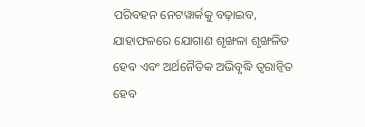ପରିବହନ ନେଟୱାର୍କକୁ ବଢ଼ାଇବ, ଯାହାଫଳରେ ଯୋଗାଣ ଶୃଙ୍ଖଳା ଶୃଙ୍ଖଳିତ ହେବ ଏବଂ ଅର୍ଥନୈତିକ ଅଭିବୃଦ୍ଧି ତ୍ୱରାନ୍ୱିତ ହେବ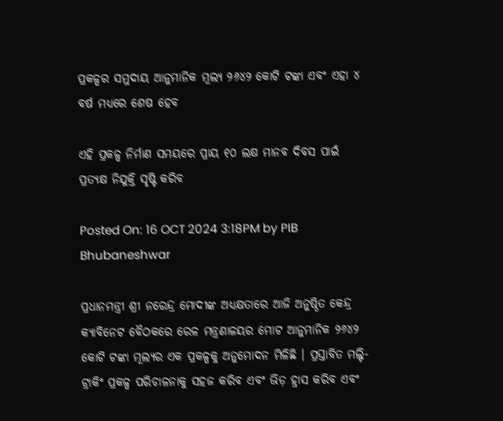ପ୍ରକଳ୍ପର ସମୁଦାୟ ଆନୁମାନିକ ମୂଲ୍ୟ ୨୬୪୨ କୋଟି ଟଙ୍କା ଏବଂ ଏହା ୪ ବର୍ଷ ମଧ୍ୟରେ ଶେଷ ହେବ

ଏହି ପ୍ରକଳ୍ପ ନିର୍ମାଣ ସମୟରେ ପ୍ରାୟ ୧୦ ଲକ୍ଷ ମାନବ ଦିବସ ପାଇଁ ପ୍ରତ୍ୟକ୍ଷ ନିଯୁକ୍ତି ସୃଷ୍ଟି କରିବ

Posted On: 16 OCT 2024 3:18PM by PIB Bhubaneshwar

ପ୍ରଧାନମନ୍ତ୍ରୀ ଶ୍ରୀ ନରେନ୍ଦ୍ର ମୋଦୀଙ୍କ ଅଧ୍ୟକ୍ଷତାରେ ଆଜି ଅନୁଷ୍ଠିତ କେନ୍ଦ୍ର କ୍ୟାବିନେଟ ବୈଠକରେ ରେଳ ମନ୍ତ୍ରଣାଳୟର ମୋଟ ଆନୁମାନିକ ୨୬୪୨ କୋଟି ଟଙ୍କା ମୂଲ୍ୟର ଏକ ପ୍ରକଳ୍ପକୁ ଅନୁମୋଦନ ମିଳିଛି । ପ୍ରସ୍ତାବିତ ମଲ୍ଟି-ଟ୍ରାକିଂ ପ୍ରକଳ୍ପ ପରିଚାଳନାକୁ ସହଜ କରିବ ଏବଂ ଭିଡ଼ ହ୍ରାସ କରିବ ଏବଂ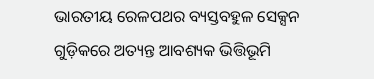ଭାରତୀୟ ରେଳପଥର ବ୍ୟସ୍ତବହୁଳ ସେକ୍ସନ ଗୁଡ଼ିକରେ ଅତ୍ୟନ୍ତ ଆବଶ୍ୟକ ଭିତ୍ତିଭୂମି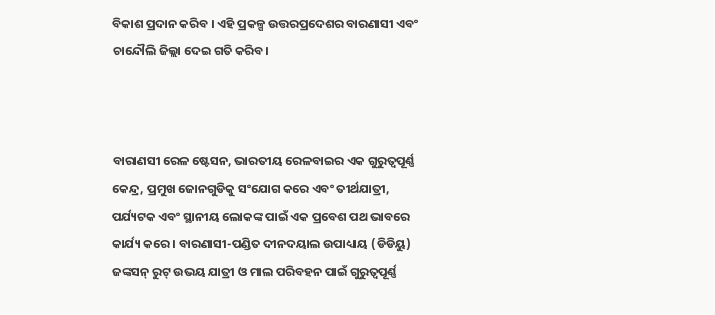ବିକାଶ ପ୍ରଦାନ କରିବ । ଏହି ପ୍ରକଳ୍ପ ଉତ୍ତରପ୍ରଦେଶର ବାରଣାସୀ ଏବଂ ଚାନ୍ଦୌଲି ଜିଲ୍ଲା ଦେଇ ଗତି କରିବ।



ବାରାଣସୀ ରେଳ ଷ୍ଟେସନ, ଭାରତୀୟ ରେଳବାଇର ଏକ ଗୁରୁତ୍ୱପୂର୍ଣ୍ଣ କେନ୍ଦ୍ର, ପ୍ରମୁଖ ଜୋନଗୁଡିକୁ ସଂଯୋଗ କରେ ଏବଂ ତୀର୍ଥଯାତ୍ରୀ, ପର୍ଯ୍ୟଟକ ଏବଂ ସ୍ଥାନୀୟ ଲୋକଙ୍କ ପାଇଁ ଏକ ପ୍ରବେଶ ପଥ ଭାବରେ କାର୍ଯ୍ୟ କରେ । ବାରଣାସୀ-ପଣ୍ଡିତ ଦୀନଦୟାଲ ଉପାଧ୍ୟାୟ (ଡିଡିୟୁ) ଜଙ୍କସନ୍ ରୁଟ୍ ଉଭୟ ଯାତ୍ରୀ ଓ ମାଲ ପରିବହନ ପାଇଁ ଗୁରୁତ୍ୱପୂର୍ଣ୍ଣ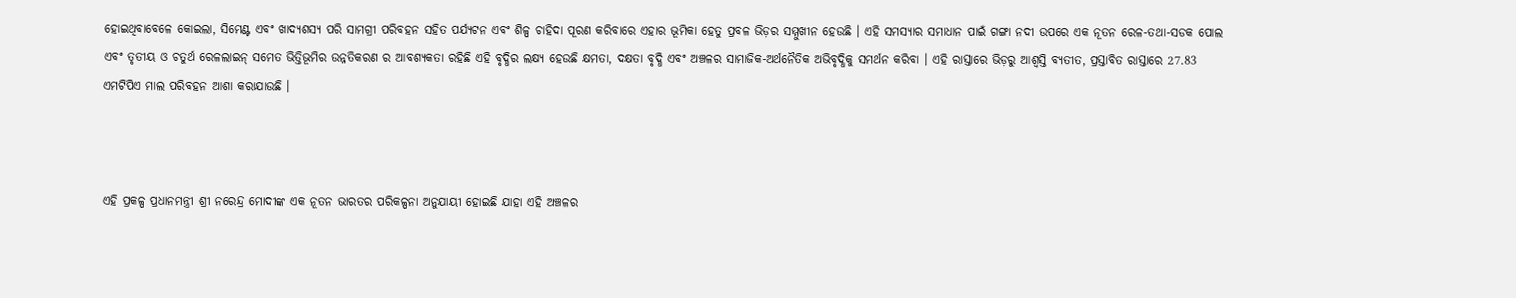ହୋଇଥିବାବେଳେ କୋଇଲା, ସିମେଣ୍ଟ ଏବଂ ଖାଦ୍ୟଶସ୍ୟ ପରି ସାମଗ୍ରୀ ପରିବହନ ସହିତ ପର୍ଯ୍ୟଟନ ଏବଂ ଶିଳ୍ପ ଚାହିଦା ପୂରଣ କରିବାରେ ଏହାର ଭୂମିକା ହେତୁ ପ୍ରବଳ ଭିଡ଼ର ସମ୍ମୁଖୀନ ହେଉଛି । ଏହି ସମସ୍ୟାର ସମାଧାନ ପାଇଁ ଗଙ୍ଗା ନଦୀ ଉପରେ ଏକ ନୂତନ ରେଳ-ତଥା-ସଡକ ପୋଲ ଏବଂ ତୃତୀୟ ଓ ଚତୁର୍ଥ ରେଳଲାଇନ୍‍ ସମେତ ଭିତ୍ତିଭୂମିର ଉନ୍ନତିକରଣ ର ଆବଶ୍ୟକତା ରହିଛି ଏହି ବୃଦ୍ଧିର ଲକ୍ଷ୍ୟ ହେଉଛି କ୍ଷମତା, ଦକ୍ଷତା ବୃଦ୍ଧି ଏବଂ ଅଞ୍ଚଳର ସାମାଜିକ-ଅର୍ଥନୈତିକ ଅଭିବୃଦ୍ଧିକୁ ସମର୍ଥନ କରିବା । ଏହି ରାସ୍ତାରେ ଭିଡ଼ରୁ ଆଶ୍ୱସ୍ତି ବ୍ୟତୀତ, ପ୍ରସ୍ତାବିତ ରାସ୍ତାରେ 27.83 ଏମଟିପିଏ ମାଲ ପରିବହନ ଆଶା କରାଯାଉଛି ।



ଏହି ପ୍ରକଳ୍ପ ପ୍ରଧାନମନ୍ତ୍ରୀ ଶ୍ରୀ ନରେନ୍ଦ୍ର ମୋଦୀଙ୍କ ଏକ ନୂତନ ଭାରତର ପରିକଳ୍ପନା ଅନୁଯାୟୀ ହୋଇଛି ଯାହା ଏହି ଅଞ୍ଚଳର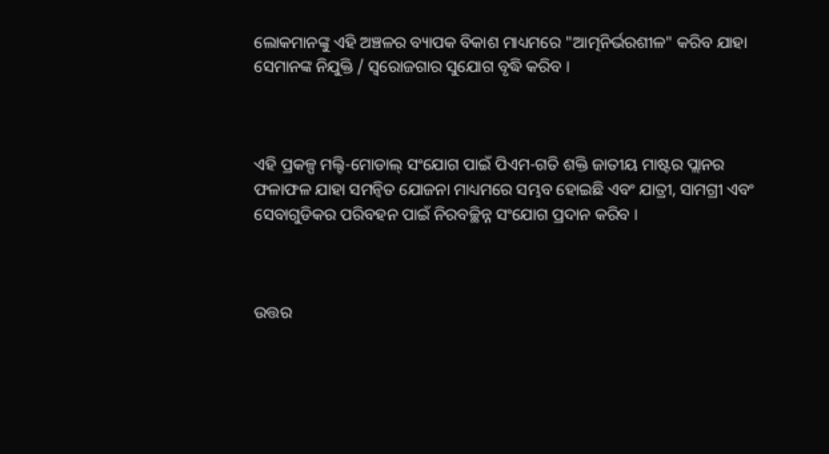ଲୋକମାନଙ୍କୁ ଏହି ଅଞ୍ଚଳର ବ୍ୟାପକ ବିକାଶ ମାଧ୍ୟମରେ "ଆତ୍ମନିର୍ଭରଶୀଳ" କରିବ ଯାହା ସେମାନଙ୍କ ନିଯୁକ୍ତି / ସ୍ୱରୋଜଗାର ସୁଯୋଗ ବୃଦ୍ଧି କରିବ ।



ଏହି ପ୍ରକଳ୍ପ ମଲ୍ଟି-ମୋଡାଲ୍ ସଂଯୋଗ ପାଇଁ ପିଏମ-ଗତି ଶକ୍ତି ଜାତୀୟ ମାଷ୍ଟର ପ୍ଲାନର ଫଳାଫଳ ଯାହା ସମନ୍ୱିତ ଯୋଜନା ମାଧ୍ୟମରେ ସମ୍ଭବ ହୋଇଛି ଏବଂ ଯାତ୍ରୀ, ସାମଗ୍ରୀ ଏବଂ ସେବାଗୁଡିକର ପରିବହନ ପାଇଁ ନିରବଚ୍ଛିନ୍ନ ସଂଯୋଗ ପ୍ରଦାନ କରିବ ।



ଉତ୍ତର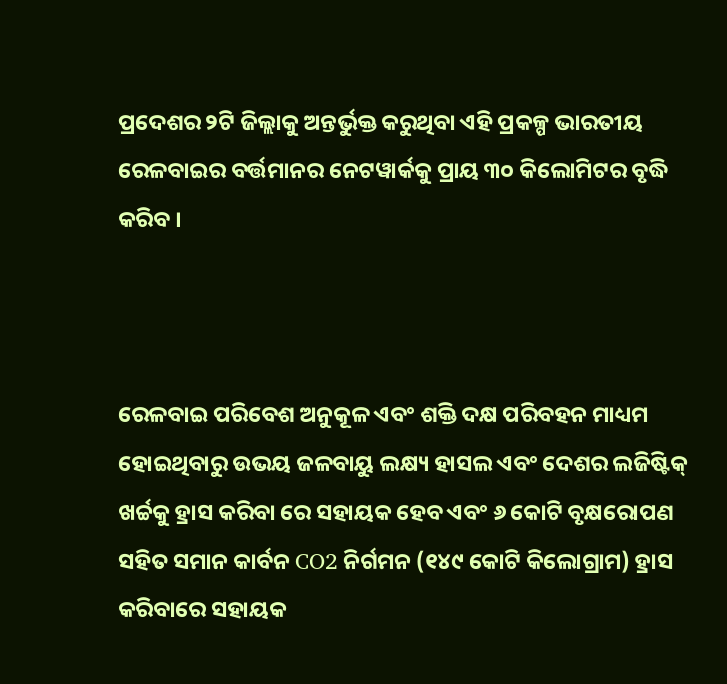ପ୍ରଦେଶର ୨ଟି ଜିଲ୍ଲାକୁ ଅନ୍ତର୍ଭୁକ୍ତ କରୁଥିବା ଏହି ପ୍ରକଳ୍ପ ଭାରତୀୟ ରେଳବାଇର ବର୍ତ୍ତମାନର ନେଟୱାର୍କକୁ ପ୍ରାୟ ୩୦ କିଲୋମିଟର ବୃଦ୍ଧି କରିବ ।



ରେଳବାଇ ପରିବେଶ ଅନୁକୂଳ ଏବଂ ଶକ୍ତି ଦକ୍ଷ ପରିବହନ ମାଧ୍ୟମ ହୋଇଥିବାରୁ ଉଭୟ ଜଳବାୟୁ ଲକ୍ଷ୍ୟ ହାସଲ ଏବଂ ଦେଶର ଲଜିଷ୍ଟିକ୍ ଖର୍ଚ୍ଚକୁ ହ୍ରାସ କରିବା ରେ ସହାୟକ ହେବ ଏବଂ ୬ କୋଟି ବୃକ୍ଷରୋପଣ ସହିତ ସମାନ କାର୍ବନ CO2 ନିର୍ଗମନ (୧୪୯ କୋଟି କିଲୋଗ୍ରାମ) ହ୍ରାସ କରିବାରେ ସହାୟକ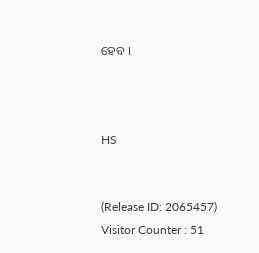ହେବ ।



HS


(Release ID: 2065457) Visitor Counter : 51